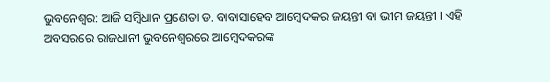ଭୁବନେଶ୍ବର: ଆଜି ସମ୍ବିଧାନ ପ୍ରଣେତା ଡ. ବାବାସାହେବ ଆମ୍ବେଦକର ଜୟନ୍ତୀ ବା ଭୀମ ଜୟନ୍ତୀ । ଏହି ଅବସରରେ ରାଜଧାନୀ ଭୁବନେଶ୍ୱରରେ ଆମ୍ବେଦକରଙ୍କ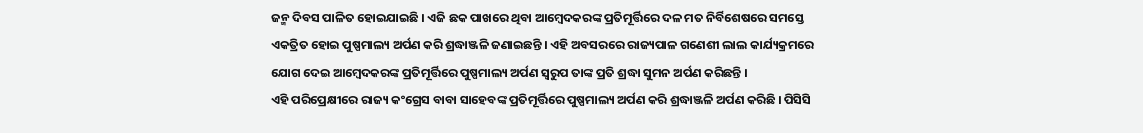ଜନ୍ମ ଦିବସ ପାଳିତ ହୋଇଯାଇଛି । ଏଜି ଛକ ପାଖରେ ଥିବା ଆମ୍ବେଦକରଙ୍କ ପ୍ରତିମୂର୍ତ୍ତିରେ ଦଳ ମତ ନିର୍ବିଶେଷରେ ସମସ୍ତେ ଏକତ୍ରିତ ହୋଇ ପୁଷ୍ପମାଲ୍ୟ ଅର୍ପଣ କରି ଶ୍ରଦ୍ଧାଞ୍ଜଳି ଜଣାଇଛନ୍ତି । ଏହି ଅବସରରେ ରାଜ୍ୟପାଳ ଗଣେଶୀ ଲାଲ କାର୍ଯ୍ୟକ୍ରମରେ ଯୋଗ ଦେଇ ଆମ୍ବେଦକରଙ୍କ ପ୍ରତିମୂର୍ତ୍ତିରେ ପୁଷ୍ପମାଲ୍ୟ ଅର୍ପଣ ସ୍ୱରୁପ ତାଙ୍କ ପ୍ରତି ଶ୍ରଦ୍ଧା ସୁମନ ଅର୍ପଣ କରିଛନ୍ତି ।
ଏହି ପରିପ୍ରେକ୍ଷୀରେ ରାଜ୍ୟ କଂଗ୍ରେସ ବାବା ସାହେବଙ୍କ ପ୍ରତିମୂର୍ତ୍ତିରେ ପୁଷ୍ପମାଲ୍ୟ ଅର୍ପଣ କରି ଶ୍ରଦ୍ଧାଞ୍ଜଳି ଅର୍ପଣ କରିଛି । ପିସିସି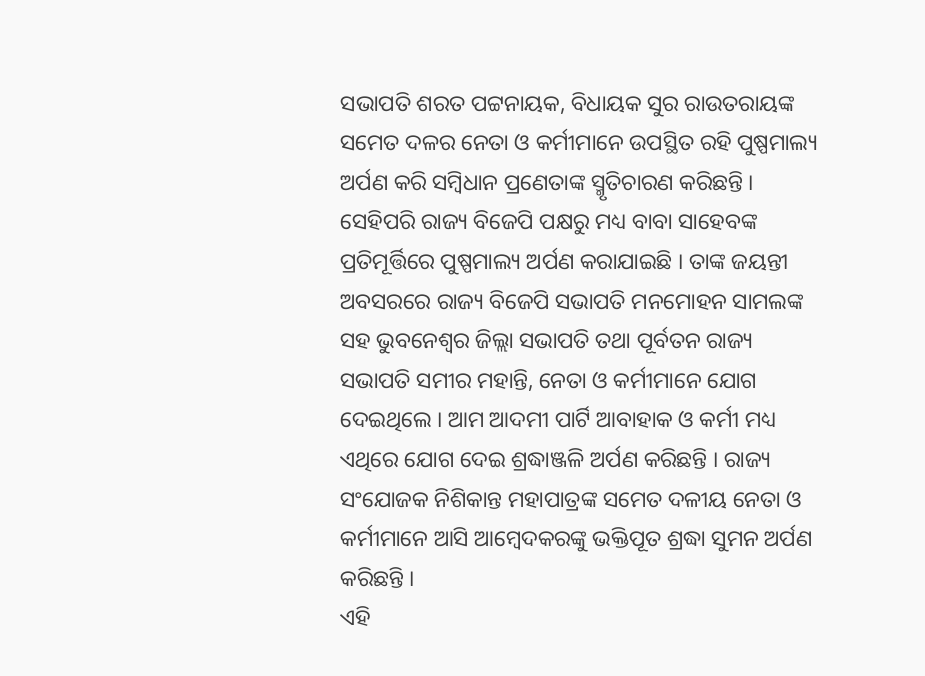ସଭାପତି ଶରତ ପଟ୍ଟନାୟକ, ବିଧାୟକ ସୁର ରାଉତରାୟଙ୍କ ସମେତ ଦଳର ନେତା ଓ କର୍ମୀମାନେ ଉପସ୍ଥିତ ରହି ପୁଷ୍ପମାଲ୍ୟ ଅର୍ପଣ କରି ସମ୍ବିଧାନ ପ୍ରଣେତାଙ୍କ ସ୍ମୃତିଚାରଣ କରିଛନ୍ତି । ସେହିପରି ରାଜ୍ୟ ବିଜେପି ପକ୍ଷରୁ ମଧ୍ୟ ବାବା ସାହେବଙ୍କ ପ୍ରତିମୂର୍ତ୍ତିରେ ପୁଷ୍ପମାଲ୍ୟ ଅର୍ପଣ କରାଯାଇଛି । ତାଙ୍କ ଜୟନ୍ତୀ ଅବସରରେ ରାଜ୍ୟ ବିଜେପି ସଭାପତି ମନମୋହନ ସାମଲଙ୍କ ସହ ଭୁବନେଶ୍ୱର ଜିଲ୍ଲା ସଭାପତି ତଥା ପୂର୍ବତନ ରାଜ୍ୟ ସଭାପତି ସମୀର ମହାନ୍ତି, ନେତା ଓ କର୍ମୀମାନେ ଯୋଗ ଦେଇଥିଲେ । ଆମ ଆଦମୀ ପାର୍ଟି ଆବାହାକ ଓ କର୍ମୀ ମଧ୍ୟ ଏଥିରେ ଯୋଗ ଦେଇ ଶ୍ରଦ୍ଧାଞ୍ଜଳି ଅର୍ପଣ କରିଛନ୍ତି । ରାଜ୍ୟ ସଂଯୋଜକ ନିଶିକାନ୍ତ ମହାପାତ୍ରଙ୍କ ସମେତ ଦଳୀୟ ନେତା ଓ କର୍ମୀମାନେ ଆସି ଆମ୍ବେଦକରଙ୍କୁ ଭକ୍ତିପୂତ ଶ୍ରଦ୍ଧା ସୁମନ ଅର୍ପଣ କରିଛନ୍ତି ।
ଏହି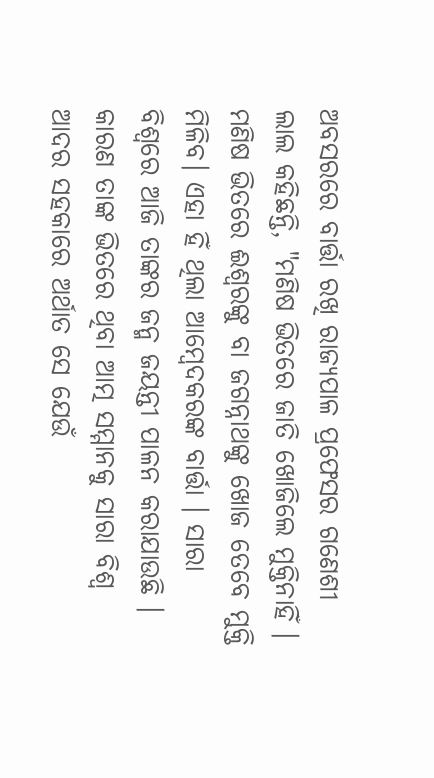ଅବସରରେ ବାର୍ତ୍ତା ରଖି ରାଜ୍ୟପାଳ ପ୍ରଫେସର ଗଣେଶୀ ଲାଲ କହିଛନ୍ତି, "ମଣିଷ ଭିତରେ ଜାତି ଖୋଜିଲେ ମୁକ୍ତିନାହିଁ । ମଣିଷ ଭିତରେ ଈଶ୍ଵରଙ୍କୁ ବା ଜଗନ୍ନାଥଙ୍କୁ ଖୋଜ ତେବେ ମୁକ୍ତି ମିଳିବ। ଏହା ହିଁ ଥିଲା ଆମ୍ବେଦକରଙ୍କ ବାର୍ତ୍ତା । ସାରା ବିଶ୍ୱରେ ଆଜି ତାଙ୍କର ଜନ୍ମ ଜୟନ୍ତୀ ପାଳନ କରାଯାଉଛି । କାରଣ ତାଙ୍କ ଭିତରେ ଥିବା ଆତ୍ମ ସମ୍ମାନକୁ ସାରା ବିଶ୍ୱ ଆଦର ସହକାରେ ଅର୍ଥାତ ସେ ଯେଉଁ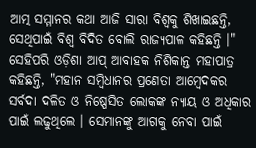ଆତ୍ମ ସମ୍ମାନର କଥା ଆଜି ସାରା ବିଶ୍ୱକୁ ଶିଖାଇଛନ୍ତି, ସେଥିପାଇଁ ବିଶ୍ୱ ବିଦିତ ବୋଲି ରାଜ୍ୟପାଳ କହିଛନ୍ତି ।"
ସେହିପରି ଓଡ଼ିଶା ଆପ୍ ଆବାହକ ନିଶିକାନ୍ତ ମହାପାତ୍ର କହିଛନ୍ତି, "ମହାନ ସମ୍ବିଧାନର ପ୍ରଣେତା ଆମ୍ବେଦକର ସର୍ବଦା ଦଳିତ ଓ ନିଷ୍ପେସିତ ଲୋକଙ୍କ ନ୍ୟାୟ ଓ ଅଧିକାର ପାଇଁ ଲଢୁଥିଲେ । ସେମାନଙ୍କୁ ଆଗକୁ ନେବା ପାଇଁ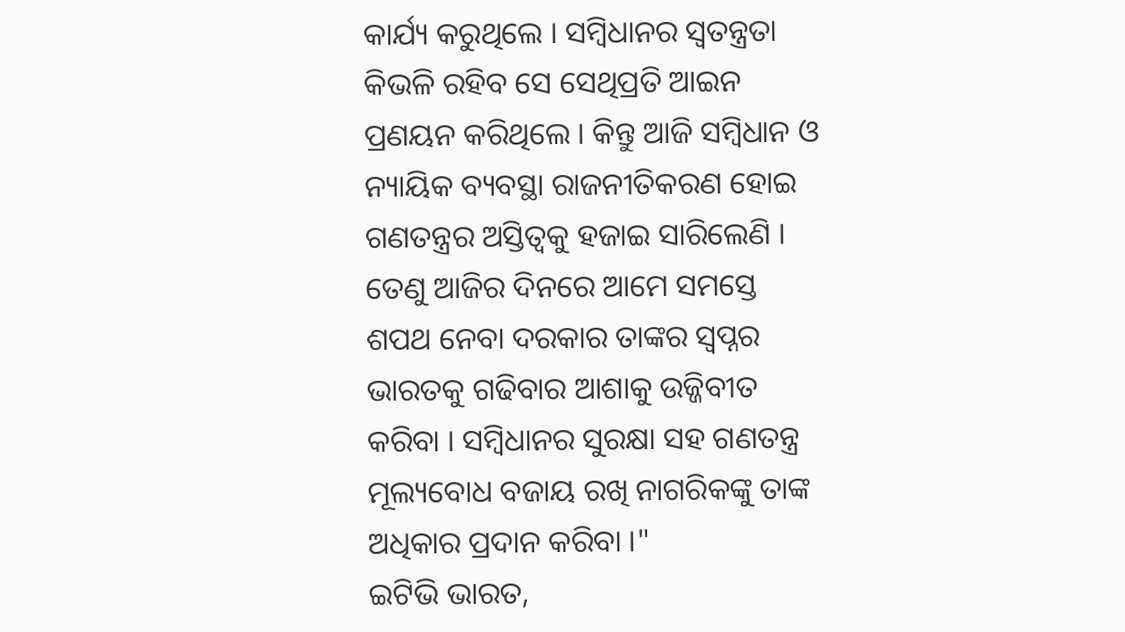କାର୍ଯ୍ୟ କରୁଥିଲେ । ସମ୍ବିଧାନର ସ୍ୱତନ୍ତ୍ରତା କିଭଳି ରହିବ ସେ ସେଥିପ୍ରତି ଆଇନ ପ୍ରଣୟନ କରିଥିଲେ । କିନ୍ତୁ ଆଜି ସମ୍ବିଧାନ ଓ ନ୍ୟାୟିକ ବ୍ୟବସ୍ଥା ରାଜନୀତିକରଣ ହୋଇ ଗଣତନ୍ତ୍ରର ଅସ୍ତିତ୍ଵକୁ ହଜାଇ ସାରିଲେଣି । ତେଣୁ ଆଜିର ଦିନରେ ଆମେ ସମସ୍ତେ ଶପଥ ନେବା ଦରକାର ତାଙ୍କର ସ୍ୱପ୍ନର ଭାରତକୁ ଗଢିବାର ଆଶାକୁ ଉଜ୍ଜିବୀତ କରିବା । ସମ୍ବିଧାନର ସୁରକ୍ଷା ସହ ଗଣତନ୍ତ୍ର ମୂଲ୍ୟବୋଧ ବଜାୟ ରଖି ନାଗରିକଙ୍କୁ ତାଙ୍କ ଅଧିକାର ପ୍ରଦାନ କରିବା ।"
ଇଟିଭି ଭାରତ,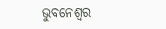ଭୁବନେଶ୍ବର